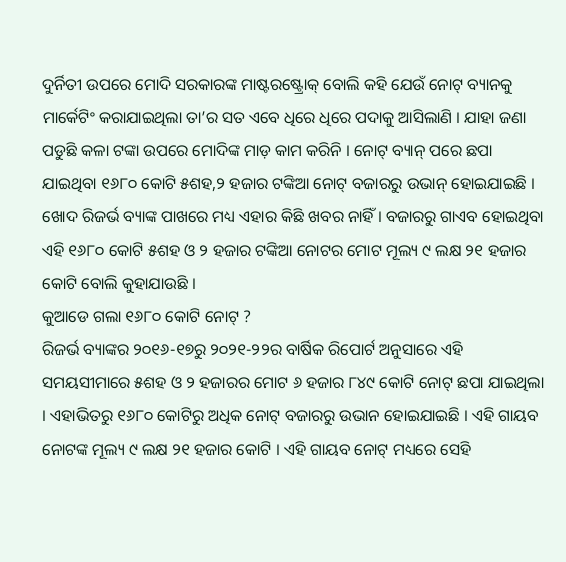ଦୁର୍ନିତୀ ଉପରେ ମୋଦି ସରକାରଙ୍କ ମାଷ୍ଟରଷ୍ଟ୍ରୋକ୍ ବୋଲି କହି ଯେଉଁ ନୋଟ୍ ବ୍ୟାନକୁ ମାର୍କେଟିଂ କରାଯାଇଥିଲା ତା’ର ସତ ଏବେ ଧିରେ ଧିରେ ପଦାକୁ ଆସିଲାଣି । ଯାହା ଜଣା ପଡୁଛି କଳା ଟଙ୍କା ଉପରେ ମୋଦିଙ୍କ ମାଡ଼ କାମ କରିନି । ନୋଟ୍ ବ୍ୟାନ୍ ପରେ ଛପା ଯାଇଥିବା ୧୬୮୦ କୋଟି ୫ଶହ,୨ ହଜାର ଟଙ୍କିଆ ନୋଟ୍ ବଜାରରୁ ଉଭାନ୍ ହୋଇଯାଇଛି । ଖୋଦ ରିଜର୍ଭ ବ୍ୟାଙ୍କ ପାଖରେ ମଧ୍ୟ ଏହାର କିଛି ଖବର ନାହିଁ । ବଜାରରୁ ଗାଏବ ହୋଇଥିବା ଏହି ୧୬୮୦ କୋଟି ୫ଶହ ଓ ୨ ହଜାର ଟଙ୍କିଆ ନୋଟର ମୋଟ ମୂଲ୍ୟ ୯ ଲକ୍ଷ ୨୧ ହଜାର କୋଟି ବୋଲି କୁହାଯାଉଛି ।
କୁଆଡେ ଗଲା ୧୬୮୦ କୋଟି ନୋଟ୍ ?
ରିଜର୍ଭ ବ୍ୟାଙ୍କର ୨୦୧୬-୧୭ରୁ ୨୦୨୧-୨୨ର ବାର୍ଷିକ ରିପୋର୍ଟ ଅନୁସାରେ ଏହି ସମୟସୀମାରେ ୫ଶହ ଓ ୨ ହଜାରର ମୋଟ ୬ ହଜାର ୮୪୯ କୋଟି ନୋଟ୍ ଛପା ଯାଇଥିଲା । ଏହାଭିତରୁ ୧୬୮୦ କୋଟିରୁ ଅଧିକ ନୋଟ୍ ବଜାରରୁ ଉଭାନ ହୋଇଯାଇଛି । ଏହି ଗାୟବ ନୋଟଙ୍କ ମୂଲ୍ୟ ୯ ଲକ୍ଷ ୨୧ ହଜାର କୋଟି । ଏହି ଗାୟବ ନୋଟ୍ ମଧ୍ୟରେ ସେହି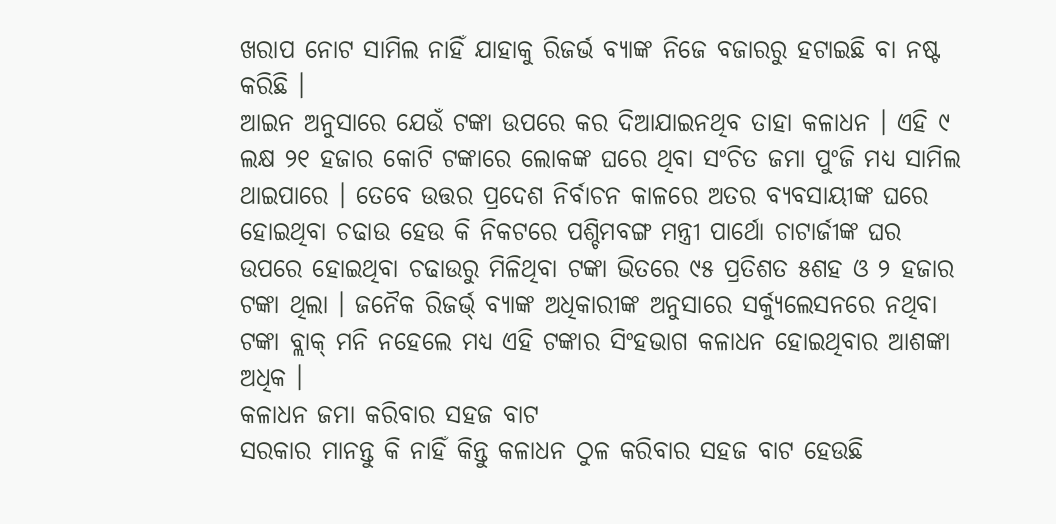ଖରାପ ନୋଟ ସାମିଲ ନାହିଁ ଯାହାକୁ ରିଜର୍ଭ ବ୍ୟାଙ୍କ ନିଜେ ବଜାରରୁ ହଟାଇଛି ବା ନଷ୍ଟ କରିଛି ।
ଆଇନ ଅନୁସାରେ ଯେଉଁ ଟଙ୍କା ଉପରେ କର ଦିଆଯାଇନଥିବ ତାହା କଳାଧନ । ଏହି ୯ ଲକ୍ଷ ୨୧ ହଜାର କୋଟି ଟଙ୍କାରେ ଲୋକଙ୍କ ଘରେ ଥିବା ସଂଚିତ ଜମା ପୁଂଜି ମଧ୍ୟ ସାମିଲ ଥାଇପାରେ । ତେବେ ଉତ୍ତର ପ୍ରଦେଶ ନିର୍ବାଚନ କାଳରେ ଅତର ବ୍ୟବସାୟୀଙ୍କ ଘରେ ହୋଇଥିବା ଚଢାଉ ହେଉ କି ନିକଟରେ ପଶ୍ଚିମବଙ୍ଗ ମନ୍ତ୍ରୀ ପାର୍ଥୋ ଚାଟାର୍ଜୀଙ୍କ ଘର ଉପରେ ହୋଇଥିବା ଚଢାଉରୁ ମିଳିଥିବା ଟଙ୍କା ଭିତରେ ୯୫ ପ୍ରତିଶତ ୫ଶହ ଓ ୨ ହଜାର ଟଙ୍କା ଥିଲା । ଜନୈକ ରିଜର୍ଭ୍ ବ୍ୟାଙ୍କ ଅଧିକାରୀଙ୍କ ଅନୁସାରେ ସର୍କ୍ୟୁଲେସନରେ ନଥିବା ଟଙ୍କା ବ୍ଲାକ୍ ମନି ନହେଲେ ମଧ୍ୟ ଏହି ଟଙ୍କାର ସିଂହଭାଗ କଳାଧନ ହୋଇଥିବାର ଆଶଙ୍କା ଅଧିକ ।
କଳାଧନ ଜମା କରିବାର ସହଜ ବାଟ
ସରକାର ମାନନ୍ତୁ କି ନାହିଁ କିନ୍ତୁ କଳାଧନ ଠୁଳ କରିବାର ସହଜ ବାଟ ହେଉଛି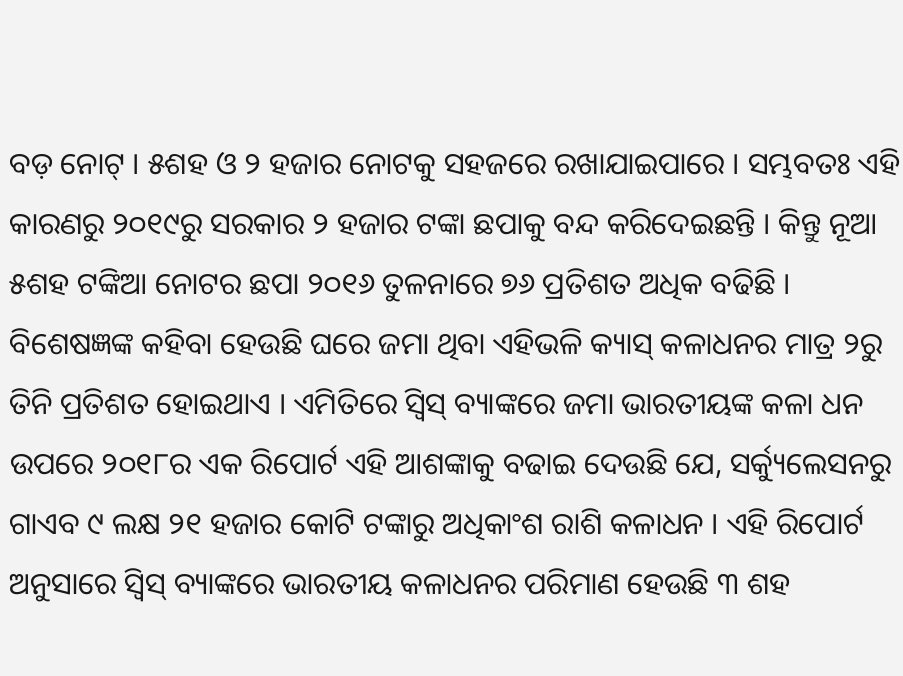ବଡ଼ ନୋଟ୍ । ୫ଶହ ଓ ୨ ହଜାର ନୋଟକୁ ସହଜରେ ରଖାଯାଇପାରେ । ସମ୍ଭବତଃ ଏହି କାରଣରୁ ୨୦୧୯ରୁ ସରକାର ୨ ହଜାର ଟଙ୍କା ଛପାକୁ ବନ୍ଦ କରିଦେଇଛନ୍ତି । କିନ୍ତୁ ନୂଆ ୫ଶହ ଟଙ୍କିଆ ନୋଟର ଛପା ୨୦୧୬ ତୁଳନାରେ ୭୬ ପ୍ରତିଶତ ଅଧିକ ବଢିଛି । ବିଶେଷଜ୍ଞଙ୍କ କହିବା ହେଉଛି ଘରେ ଜମା ଥିବା ଏହିଭଳି କ୍ୟାସ୍ କଳାଧନର ମାତ୍ର ୨ରୁ ତିନି ପ୍ରତିଶତ ହୋଇଥାଏ । ଏମିତିରେ ସ୍ୱିସ୍ ବ୍ୟାଙ୍କରେ ଜମା ଭାରତୀୟଙ୍କ କଳା ଧନ ଉପରେ ୨୦୧୮ର ଏକ ରିପୋର୍ଟ ଏହି ଆଶଙ୍କାକୁ ବଢାଇ ଦେଉଛି ଯେ, ସର୍କ୍ୟୁଲେସନରୁ ଗାଏବ ୯ ଲକ୍ଷ ୨୧ ହଜାର କୋଟି ଟଙ୍କାରୁ ଅଧିକାଂଶ ରାଶି କଳାଧନ । ଏହି ରିପୋର୍ଟ ଅନୁସାରେ ସ୍ୱିସ୍ ବ୍ୟାଙ୍କରେ ଭାରତୀୟ କଳାଧନର ପରିମାଣ ହେଉଛି ୩ ଶହ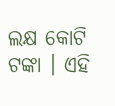ଲକ୍ଷ କୋଟି ଟଙ୍କା । ଏହି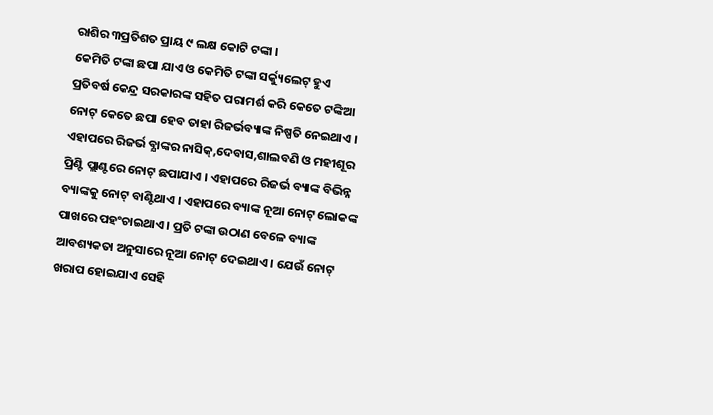ରାଶିର ୩ପ୍ରତିଶତ ପ୍ରାୟ ୯ ଲକ୍ଷ କୋଟି ଟଙ୍କା ।
କେମିତି ଟଙ୍କା ଛପା ଯାଏ ଓ କେମିତି ଟଙ୍କା ସର୍କ୍ୟୁଲେଟ୍ ହୁଏ
ପ୍ରତିବର୍ଷ କେନ୍ଦ୍ର ସରକାରଙ୍କ ସହିତ ପରାମର୍ଶ କରି କେତେ ଟଙ୍କିଆ ନୋଟ୍ କେତେ ଛପା ହେବ ତାହା ରିଜର୍ଭବ୍ୟାଙ୍କ ନିଷ୍ପତି ନେଇଥାଏ । ଏହାପରେ ରିଜର୍ଭ ବ୍ଯାଙ୍କର ନାସିକ୍,ଦେବାସ,ଶାଲବଣି ଓ ମହୀଶୂର ପ୍ରିଣ୍ଟି ପ୍ଲାଣ୍ଟରେ ନୋଟ୍ ଛପାଯାଏ । ଏହାପରେ ରିଜର୍ଭ ବ୍ୟାଙ୍କ ବିଭିନ୍ନ ବ୍ୟାଙ୍କକୁ ନୋଟ୍ ବାଣ୍ଟିଥାଏ । ଏହାପରେ ବ୍ୟାଙ୍କ ନୂଆ ନୋଟ୍ ଲୋକଙ୍କ ପାଖରେ ପହଂଚାଇଥାଏ । ପ୍ରତି ଟଙ୍କା ଉଠାଣ ବେଳେ ବ୍ୟାଙ୍କ ଆବଶ୍ୟକତା ଅନୁସାରେ ନୂଆ ନୋଟ୍ ଦେଇଥାଏ । ଯେଉଁ ନୋଟ୍ ଖରାପ ହୋଇଯାଏ ସେହି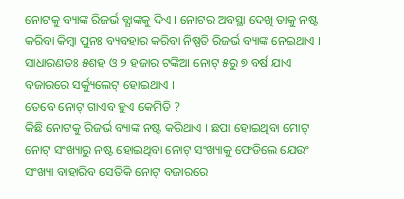ନୋଟକୁ ବ୍ୟାଙ୍କ ରିଜର୍ଭ ବ୍ଯାଙ୍କକୁ ଦିଏ । ନୋଟର ଅବସ୍ଥା ଦେଖି ତାକୁ ନଷ୍ଟ କରିବା କିମ୍ବା ପୁନଃ ବ୍ୟବହାର କରିବା ନିଷ୍ପତି ରିଜର୍ଭ ବ୍ୟାଙ୍କ ନେଇଥାଏ । ସାଧାରଣତଃ ୫ଶହ ଓ ୨ ହଜାର ଟଙ୍କିଆ ନୋଟ୍ ୫ରୁ ୭ ବର୍ଷ ଯାଏ ବଜାରରେ ସର୍କ୍ୟୁଲେଟ୍ ହୋଇଥାଏ ।
ତେବେ ନୋଟ୍ ଗାଏବ ହୁଏ କେମିତି ?
କିଛି ନୋଟକୁ ରିଜର୍ଭ ବ୍ୟାଙ୍କ ନଷ୍ଟ କରିଥାଏ । ଛପା ହୋଇଥିବା ମୋଟ୍ ନୋଟ୍ ସଂଖ୍ୟାରୁ ନଷ୍ଟ ହୋଇଥିବା ନୋଟ୍ ସଂଖ୍ୟାକୁ ଫେଡିଲେ ଯେଉଂ ସଂଖ୍ୟା ବାହାରିବ ସେତିକି ନୋଟ୍ ବଜାରରେ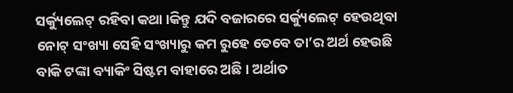ସର୍କ୍ୟୁଲେଟ୍ ରହିବା କଥା ।କିନ୍ତୁ ଯଦି ବଜାରରେ ସର୍କ୍ୟୁଲେଟ୍ ହେଉଥିବା ନୋଟ୍ ସଂଖ୍ୟା ସେହି ସଂଖ୍ୟାରୁ କମ ରୁହେ ତେବେ ତା’ର ଅର୍ଥ ହେଉଛି ବାକି ଟଙ୍କା ବ୍ୟାକିଂ ସିଷ୍ଟମ ବାହାରେ ଅଛି । ଅର୍ଥାତ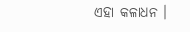ଏହା କଳାଧନ ।